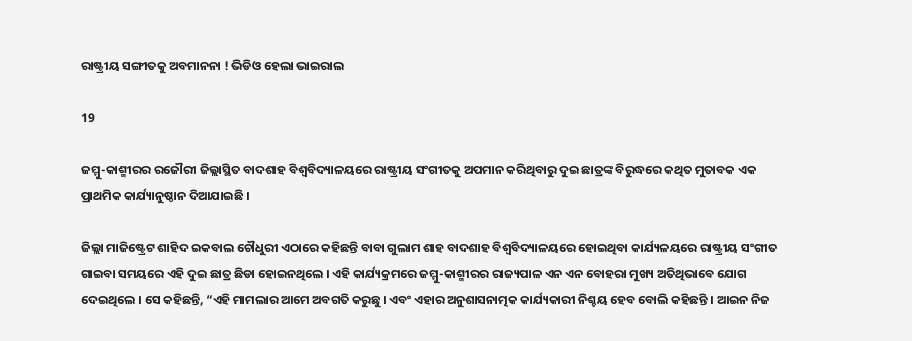ରାଷ୍ଟ୍ରୀୟ ସଙ୍ଗୀତକୁ ଅବମାନନା ! ଭିଡିଓ ହେଲା ଭାଇରାଲ

19

ଜମ୍ମୁ-କାଶ୍ମୀରର ରଜୌରୀ ଜିଲ୍ଲାସ୍ଥିତ ବାଦଶାହ ବିଶ୍ୱବିଦ୍ୟାଳୟରେ ରାଷ୍ଟ୍ରୀୟ ସଂଗୀତକୁ ଅପମାନ କରିଥିବାରୁ ଦୁଇ ଛାତ୍ରଙ୍କ ବିରୁଦ୍ଧରେ କଥିତ ମୁତାବକ ଏକ ପ୍ରାଥମିକ କାର୍ଯ୍ୟାନୁଷ୍ଠାନ ଦିଆଯାଇଛି ।

ଜିଲ୍ଲା ମାଜିଷ୍ଟ୍ରେଟ ଶାହିଦ ଇକବାଲ ଚୌଧୁରୀ ଏଠାରେ କହିଛନ୍ତି ବାବା ଗୁଲାମ ଶାହ ବାଦଶାହ ବିଶ୍ୱବିଦ୍ୟାଳୟରେ ହୋଇଥିବା କାର୍ଯ୍ୟଳୟରେ ରାଷ୍ଟ୍ରୀୟ ସଂଗୀତ ଗାଇବା ସମୟରେ ଏହି ଦୁଇ ଛାତ୍ର ଛିଡା ହୋଇନଥିଲେ । ଏହି କାର୍ଯ୍ୟକ୍ରମରେ ଜମ୍ମୁ-କାଶ୍ମୀରର ରାଜ୍ୟପାଳ ଏନ ଏନ ବୋହରା ମୁଖ୍ୟ ଅତିଥିଭାବେ ଯୋଗ ଦେଇଥିଲେ । ସେ କହିଛନ୍ତି, “ଏହି ମାମଲାର ଆମେ ଅବଗତି କରୁଛୁ । ଏବଂ ଏହାର ଅନୁଶାସନାତ୍ମକ କାର୍ଯ୍ୟକାରୀ ନିଶ୍ଚୟ ହେବ ବୋଲି କହିଛନ୍ତି । ଆଇନ ନିଜ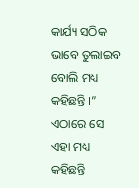କାର୍ଯ୍ୟ ସଠିକ ଭାବେ ତୁଲାଇବ ବୋଲି ମଧ୍ୟ କହିଛନ୍ତି ।” ଏଠାରେ ସେ ଏହା ମଧ୍ୟ କହିଛନ୍ତି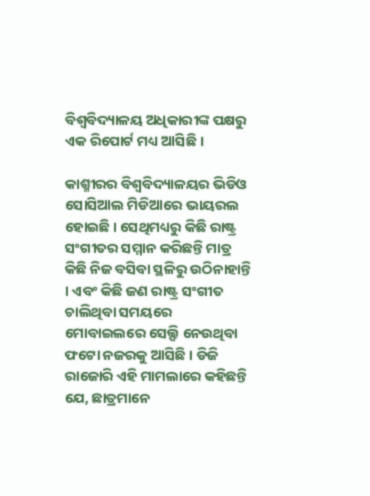ବିଶ୍ୱବିଦ୍ୟାଳୟ ଅଧିକାରୀଙ୍କ ପକ୍ଷରୁ ଏକ ରିପୋର୍ଟ ମଧ୍ୟ ଆସିଛି ।

କାଶ୍ମୀରର ବିଶ୍ୱବିଦ୍ୟାଳୟର ଭିଡିଓ ସୋସିଆଲ ମିଡିଆରେ ଭାୟରଲ ହୋଇଛି । ସେଥିମଧ୍ୟରୁ କିଛି ରାଷ୍ଟ୍ର ସଂଗୀତର ସମ୍ମାନ କରିଛନ୍ତି ମାତ୍ର କିଛି ନିଜ ବସିବା ସ୍ଥଳିରୁ ଉଠିନାହାନ୍ତି । ଏବଂ କିଛି ଜଣ ରାଷ୍ଟ୍ର ସଂଗୀତ ଚାଲିଥିବା ସମୟରେ ମୋବାଇଲରେ ସେଲ୍ଫି ନେଉଥିବା ଫଟୋ ନଜରକୁ ଆସିଛି । ଡିଜି ରାଜୋରି ଏହି ମାମଲାରେ କହିଛନ୍ତି ଯେ, ଛାତ୍ରମାନେ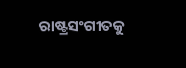ରାଷ୍ଟ୍ରସଂଗୀତକୁ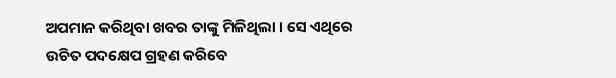ଅପମାନ କରିଥିବା ଖବର ତାଙ୍କୁ ମିଳିଥିଲା । ସେ ଏଥିରେ ଉଚିତ ପଦକ୍ଷେପ ଗ୍ରହଣ କରିବେ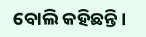ବୋଲି କହିଛନ୍ତି ।